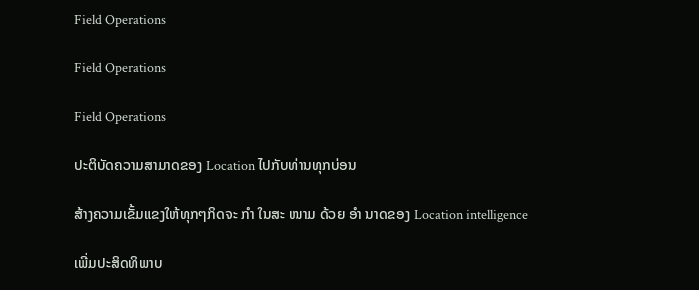Field Operations

Field Operations

Field Operations

ປະຕິບັດຄວາມສາມາດຂອງ Location ໄປກັບທ່ານທຸກບ່ອນ

ສ້າງຄວາມເຂັ້ມແຂງໃຫ້ທຸກໆກິດຈະ ກຳ ໃນສະ ໜາມ ດ້ວຍ ອຳ ນາດຂອງ Location intelligence

ເພີ່ມປະສິດທິພາບ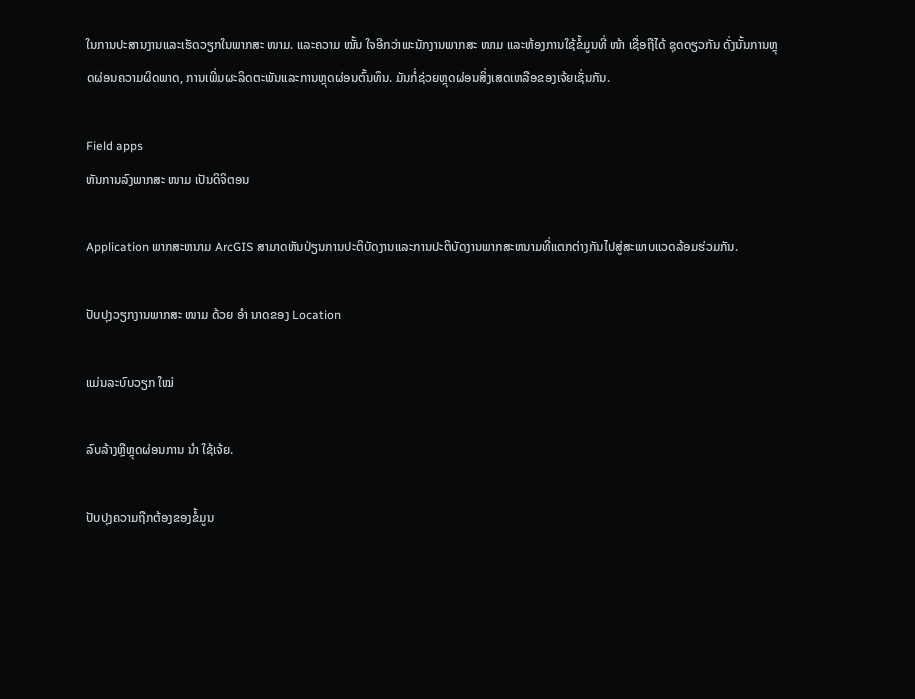ໃນການປະສານງານແລະເຮັດວຽກໃນພາກສະ ໜາມ. ແລະຄວາມ ໝັ້ນ ໃຈອີກວ່າພະນັກງານພາກສະ ໜາມ ແລະຫ້ອງການໃຊ້ຂໍ້ມູນທີ່ ໜ້າ ເຊື່ອຖືໄດ້ ຊຸດດຽວກັນ ດັ່ງນັ້ນການຫຼຸດຜ່ອນຄວາມຜິດພາດ, ການເພີ່ມຜະລິດຕະພັນແລະການຫຼຸດຜ່ອນຕົ້ນທຶນ. ມັນກໍ່ຊ່ວຍຫຼຸດຜ່ອນສິ່ງເສດເຫລືອຂອງເຈ້ຍເຊັ່ນກັນ.

Field apps
ຫັນການລົງພາກສະ ໜາມ ເປັນດິຈິຕອນ

Application ພາກສະຫນາມ ArcGIS ສາມາດຫັນປ່ຽນການປະຕິບັດງານແລະການປະຕິບັດງານພາກສະຫນາມທີ່ແຕກຕ່າງກັນໄປສູ່ສະພາບແວດລ້ອມຮ່ວມກັນ.

ປັບປຸງວຽກງານພາກສະ ໜາມ ດ້ວຍ ອຳ ນາດຂອງ Location

ແມ່ນລະບົບວຽກ ໃໝ່

ລົບລ້າງຫຼືຫຼຸດຜ່ອນການ ນຳ ໃຊ້ເຈ້ຍ.

ປັບປຸງຄວາມຖືກຕ້ອງຂອງຂໍ້ມູນ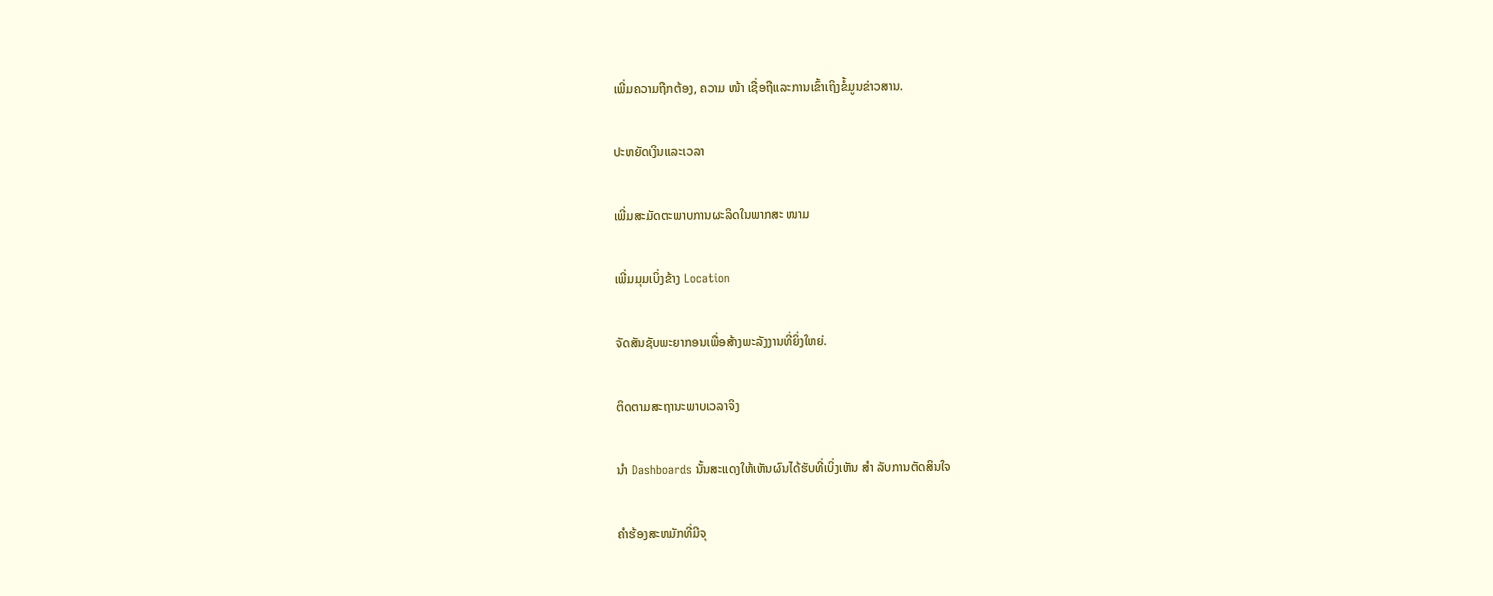ເພີ່ມຄວາມຖືກຕ້ອງ, ຄວາມ ໜ້າ ເຊື່ອຖືແລະການເຂົ້າເຖິງຂໍ້ມູນຂ່າວສານ.

ປະຫຍັດເງິນແລະເວລາ

ເພີ່ມສະມັດຕະພາບການຜະລິດໃນພາກສະ ໜາມ

ເພີ່ມມຸມເບິ່ງຂ້າງ Location

ຈັດສັນຊັບພະຍາກອນເພື່ອສ້າງພະລັງງານທີ່ຍິ່ງໃຫຍ່.

ຕິດຕາມສະຖານະພາບເວລາຈິງ

ນຳ Dashboards ນັ້ນສະແດງໃຫ້ເຫັນຜົນໄດ້ຮັບທີ່ເບິ່ງເຫັນ ສຳ ລັບການຕັດສິນໃຈ

ຄໍາຮ້ອງສະຫມັກທີ່ມີຈຸ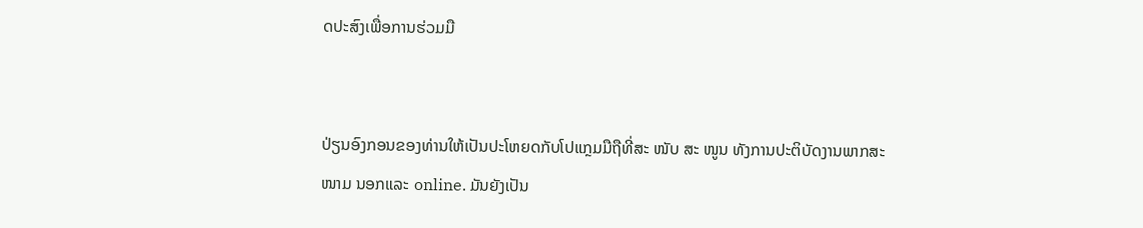ດປະສົງເພື່ອການຮ່ວມມື


ປ່ຽນອົງກອນຂອງທ່ານໃຫ້ເປັນປະໂຫຍດກັບໂປແກຼມມືຖືທີ່ສະ ໜັບ ສະ ໜູນ ທັງການປະຕິບັດງານພາກສະ ໜາມ ນອກແລະ online. ມັນຍັງເປັນ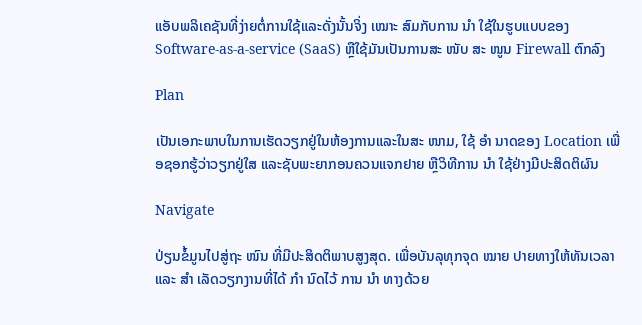ແອັບພລິເຄຊັນທີ່ງ່າຍຕໍ່ການໃຊ້ແລະດັ່ງນັ້ນຈິ່ງ ເໝາະ ສົມກັບການ ນຳ ໃຊ້ໃນຮູບແບບຂອງ Software-as-a-service (SaaS) ຫຼືໃຊ້ມັນເປັນການສະ ໜັບ ສະ ໜູນ Firewall ຕົກລົງ

Plan

ເປັນເອກະພາບໃນການເຮັດວຽກຢູ່ໃນຫ້ອງການແລະໃນສະ ໜາມ, ໃຊ້ ອຳ ນາດຂອງ Location ເພື່ອຊອກຮູ້ວ່າວຽກຢູ່ໃສ ແລະຊັບພະຍາກອນຄວນແຈກຢາຍ ຫຼືວິທີການ ນຳ ໃຊ້ຢ່າງມີປະສິດຕິຜົນ

Navigate

ປ່ຽນຂໍ້ມູນໄປສູ່ຖະ ໜົນ ທີ່ມີປະສິດຕິພາບສູງສຸດ. ເພື່ອບັນລຸທຸກຈຸດ ໝາຍ ປາຍທາງໃຫ້ທັນເວລາແລະ ສຳ ເລັດວຽກງານທີ່ໄດ້ ກຳ ນົດໄວ້ ການ ນຳ ທາງດ້ວຍ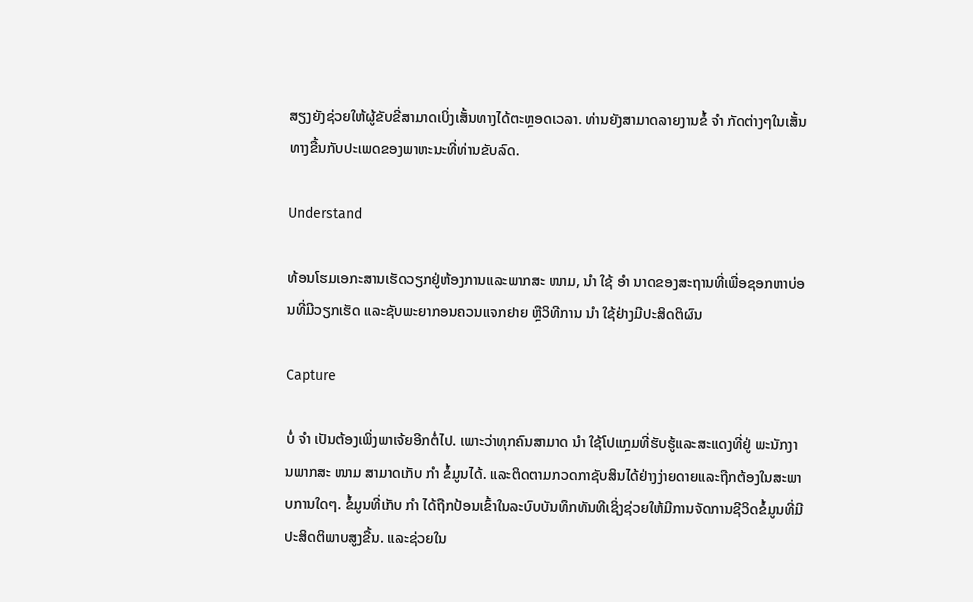ສຽງຍັງຊ່ວຍໃຫ້ຜູ້ຂັບຂີ່ສາມາດເບິ່ງເສັ້ນທາງໄດ້ຕະຫຼອດເວລາ. ທ່ານຍັງສາມາດລາຍງານຂໍ້ ຈຳ ກັດຕ່າງໆໃນເສັ້ນທາງຂື້ນກັບປະເພດຂອງພາຫະນະທີ່ທ່ານຂັບລົດ.

Understand

ທ້ອນໂຮມເອກະສານເຮັດວຽກຢູ່ຫ້ອງການແລະພາກສະ ໜາມ, ນຳ ໃຊ້ ອຳ ນາດຂອງສະຖານທີ່ເພື່ອຊອກຫາບ່ອນທີ່ມີວຽກເຮັດ ແລະຊັບພະຍາກອນຄວນແຈກຢາຍ ຫຼືວິທີການ ນຳ ໃຊ້ຢ່າງມີປະສິດຕິຜົນ

Capture

ບໍ່ ຈຳ ເປັນຕ້ອງເພິ່ງພາເຈ້ຍອີກຕໍ່ໄປ. ເພາະວ່າທຸກຄົນສາມາດ ນຳ ໃຊ້ໂປແກຼມທີ່ຮັບຮູ້ແລະສະແດງທີ່ຢູ່ ພະນັກງານພາກສະ ໜາມ ສາມາດເກັບ ກຳ ຂໍ້ມູນໄດ້. ແລະຕິດຕາມກວດກາຊັບສິນໄດ້ຢ່າງງ່າຍດາຍແລະຖືກຕ້ອງໃນສະພາບການໃດໆ. ຂໍ້ມູນທີ່ເກັບ ກຳ ໄດ້ຖືກປ້ອນເຂົ້າໃນລະບົບບັນທຶກທັນທີເຊິ່ງຊ່ວຍໃຫ້ມີການຈັດການຊີວິດຂໍ້ມູນທີ່ມີປະສິດຕິພາບສູງຂື້ນ. ແລະຊ່ວຍໃນ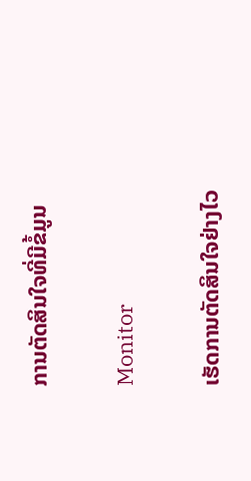ການຕັດສິນໃຈທີ່ມີຂໍ້ມູນ

Monitor

ເຮັດການຕັດສິນໃຈຢ່າງໄວ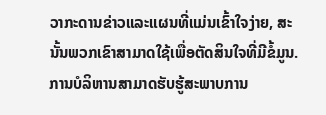ວາກະດານຂ່າວແລະແຜນທີ່ແມ່ນເຂົ້າໃຈງ່າຍ, ສະນັ້ນພວກເຂົາສາມາດໃຊ້ເພື່ອຕັດສິນໃຈທີ່ມີຂໍ້ມູນ. ການບໍລິຫານສາມາດຮັບຮູ້ສະພາບການ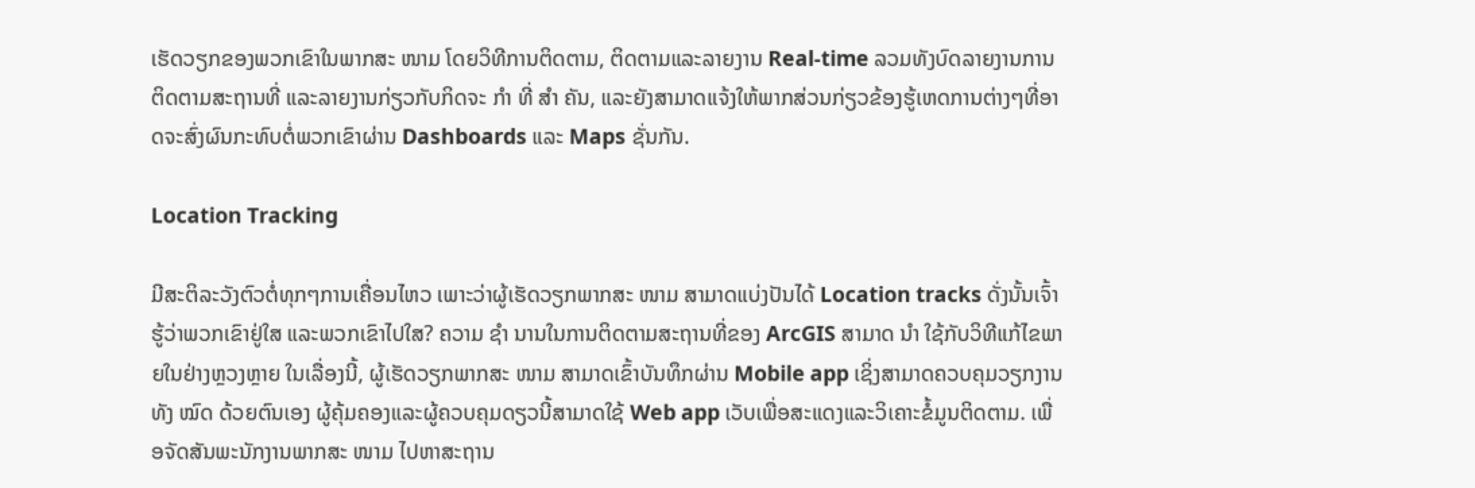ເຮັດວຽກຂອງພວກເຂົາໃນພາກສະ ໜາມ ໂດຍວິທີການຕິດຕາມ, ຕິດຕາມແລະລາຍງານ Real-time ລວມທັງບົດລາຍງານການຕິດຕາມສະຖານທີ່ ແລະລາຍງານກ່ຽວກັບກິດຈະ ກຳ ທີ່ ສຳ ຄັນ, ແລະຍັງສາມາດແຈ້ງໃຫ້ພາກສ່ວນກ່ຽວຂ້ອງຮູ້ເຫດການຕ່າງໆທີ່ອາດຈະສົ່ງຜົນກະທົບຕໍ່ພວກເຂົາຜ່ານ Dashboards ແລະ Maps ຊັ່ນກັນ.

Location Tracking

ມີສະຕິລະວັງຕົວຕໍ່ທຸກໆການເຄື່ອນໄຫວ ເພາະວ່າຜູ້ເຮັດວຽກພາກສະ ໜາມ ສາມາດແບ່ງປັນໄດ້ Location tracks ດັ່ງນັ້ນເຈົ້າຮູ້ວ່າພວກເຂົາຢູ່ໃສ ແລະພວກເຂົາໄປໃສ? ຄວາມ ຊຳ ນານໃນການຕິດຕາມສະຖານທີ່ຂອງ ArcGIS ສາມາດ ນຳ ໃຊ້ກັບວິທີແກ້ໄຂພາຍໃນຢ່າງຫຼວງຫຼາຍ ໃນເລື່ອງນີ້, ຜູ້ເຮັດວຽກພາກສະ ໜາມ ສາມາດເຂົ້າບັນທຶກຜ່ານ Mobile app ເຊິ່ງສາມາດຄວບຄຸມວຽກງານທັງ ໝົດ ດ້ວຍຕົນເອງ ຜູ້ຄຸ້ມຄອງແລະຜູ້ຄວບຄຸມດຽວນີ້ສາມາດໃຊ້ Web app ເວັບເພື່ອສະແດງແລະວິເຄາະຂໍ້ມູນຕິດຕາມ. ເພື່ອຈັດສັນພະນັກງານພາກສະ ໜາມ ໄປຫາສະຖານ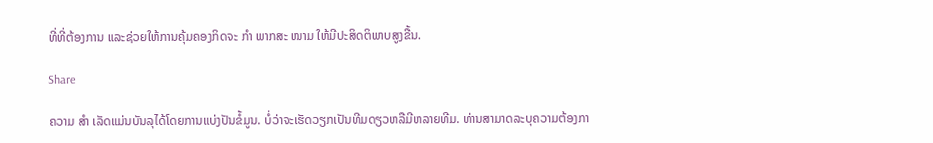ທີ່ທີ່ຕ້ອງການ ແລະຊ່ວຍໃຫ້ການຄຸ້ມຄອງກິດຈະ ກຳ ພາກສະ ໜາມ ໃຫ້ມີປະສິດຕິພາບສູງຂື້ນ.

Share

ຄວາມ ສຳ ເລັດແມ່ນບັນລຸໄດ້ໂດຍການແບ່ງປັນຂໍ້ມູນ. ບໍ່ວ່າຈະເຮັດວຽກເປັນທີມດຽວຫລືມີຫລາຍທີມ. ທ່ານສາມາດລະບຸຄວາມຕ້ອງກາ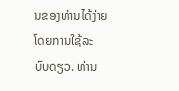ນຂອງທ່ານໄດ້ງ່າຍໂດຍການໃຊ້ລະບົບດຽວ. ທ່ານ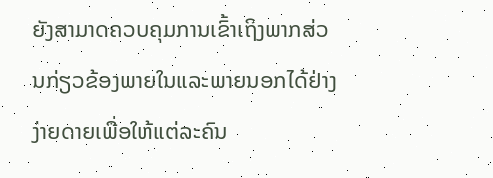ຍັງສາມາດຄວບຄຸມການເຂົ້າເຖິງພາກສ່ວນກ່ຽວຂ້ອງພາຍໃນແລະພາຍນອກໄດ້ຢ່າງງ່າຍດາຍເພື່ອໃຫ້ແຕ່ລະຄົນ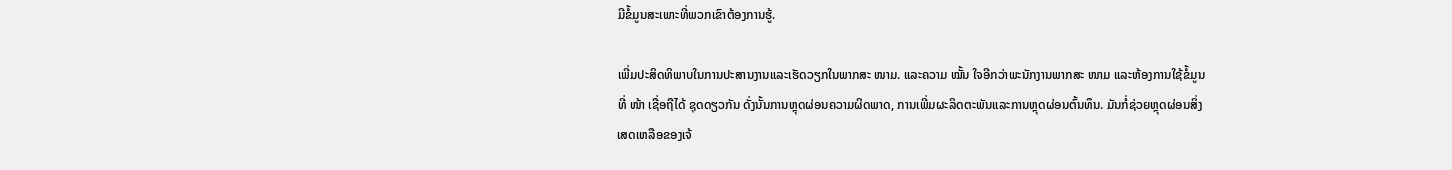ມີຂໍ້ມູນສະເພາະທີ່ພວກເຂົາຕ້ອງການຮູ້.

ເພີ່ມປະສິດທິພາບໃນການປະສານງານແລະເຮັດວຽກໃນພາກສະ ໜາມ. ແລະຄວາມ ໝັ້ນ ໃຈອີກວ່າພະນັກງານພາກສະ ໜາມ ແລະຫ້ອງການໃຊ້ຂໍ້ມູນທີ່ ໜ້າ ເຊື່ອຖືໄດ້ ຊຸດດຽວກັນ ດັ່ງນັ້ນການຫຼຸດຜ່ອນຄວາມຜິດພາດ, ການເພີ່ມຜະລິດຕະພັນແລະການຫຼຸດຜ່ອນຕົ້ນທຶນ. ມັນກໍ່ຊ່ວຍຫຼຸດຜ່ອນສິ່ງເສດເຫລືອຂອງເຈ້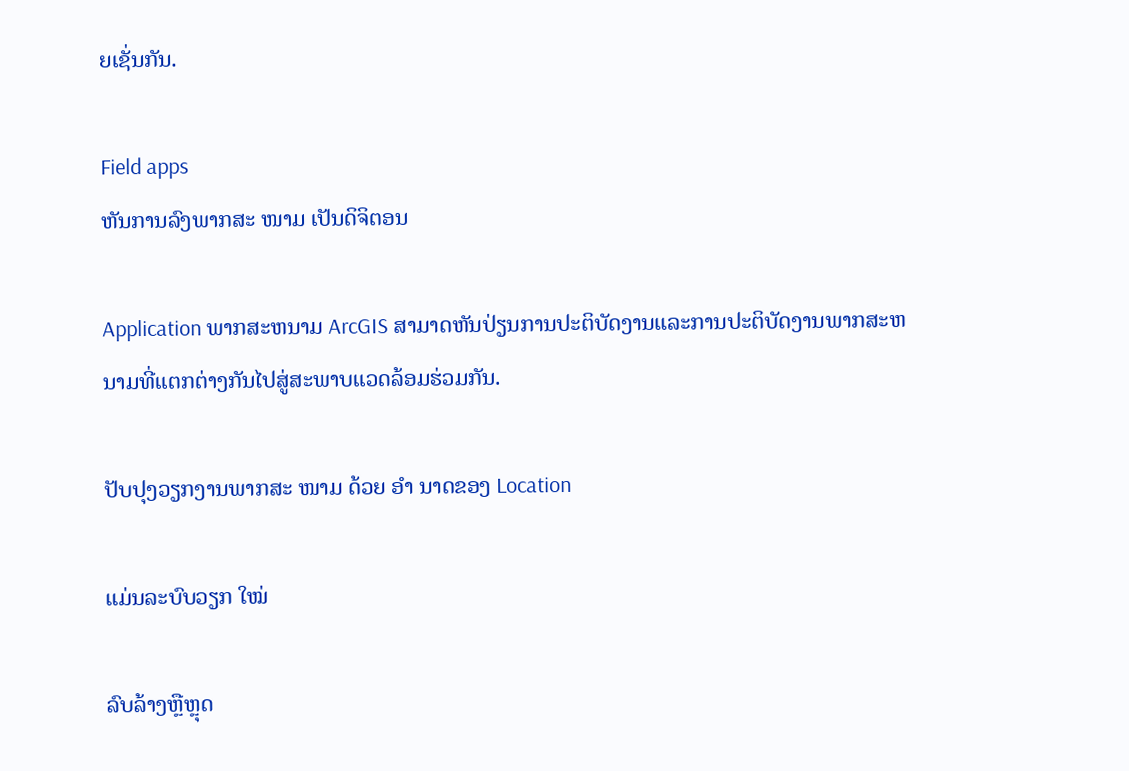ຍເຊັ່ນກັນ.

Field apps
ຫັນການລົງພາກສະ ໜາມ ເປັນດິຈິຕອນ

Application ພາກສະຫນາມ ArcGIS ສາມາດຫັນປ່ຽນການປະຕິບັດງານແລະການປະຕິບັດງານພາກສະຫນາມທີ່ແຕກຕ່າງກັນໄປສູ່ສະພາບແວດລ້ອມຮ່ວມກັນ.

ປັບປຸງວຽກງານພາກສະ ໜາມ ດ້ວຍ ອຳ ນາດຂອງ Location

ແມ່ນລະບົບວຽກ ໃໝ່

ລົບລ້າງຫຼືຫຼຸດ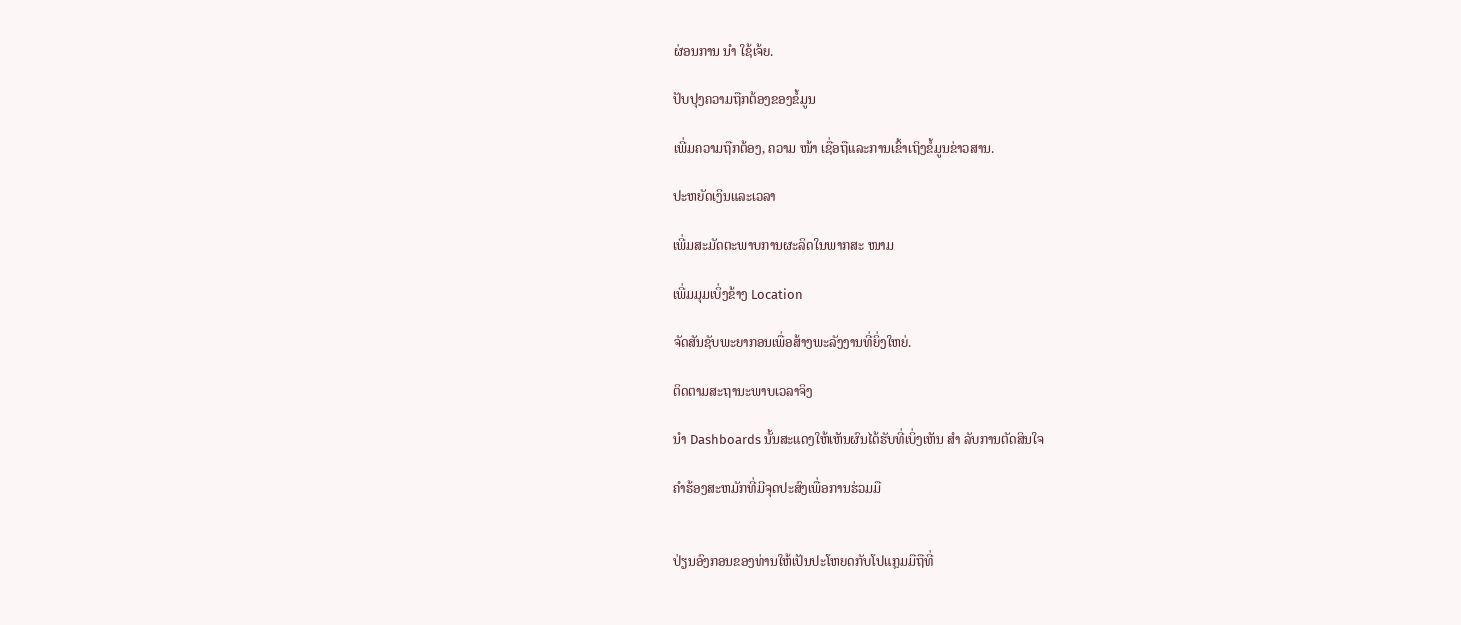ຜ່ອນການ ນຳ ໃຊ້ເຈ້ຍ.

ປັບປຸງຄວາມຖືກຕ້ອງຂອງຂໍ້ມູນ

ເພີ່ມຄວາມຖືກຕ້ອງ, ຄວາມ ໜ້າ ເຊື່ອຖືແລະການເຂົ້າເຖິງຂໍ້ມູນຂ່າວສານ.

ປະຫຍັດເງິນແລະເວລາ

ເພີ່ມສະມັດຕະພາບການຜະລິດໃນພາກສະ ໜາມ

ເພີ່ມມຸມເບິ່ງຂ້າງ Location

ຈັດສັນຊັບພະຍາກອນເພື່ອສ້າງພະລັງງານທີ່ຍິ່ງໃຫຍ່.

ຕິດຕາມສະຖານະພາບເວລາຈິງ

ນຳ Dashboards ນັ້ນສະແດງໃຫ້ເຫັນຜົນໄດ້ຮັບທີ່ເບິ່ງເຫັນ ສຳ ລັບການຕັດສິນໃຈ

ຄໍາຮ້ອງສະຫມັກທີ່ມີຈຸດປະສົງເພື່ອການຮ່ວມມື


ປ່ຽນອົງກອນຂອງທ່ານໃຫ້ເປັນປະໂຫຍດກັບໂປແກຼມມືຖືທີ່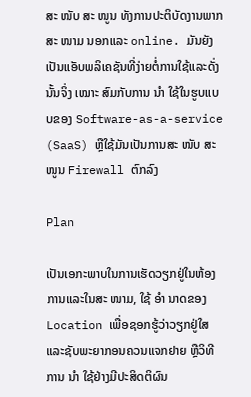ສະ ໜັບ ສະ ໜູນ ທັງການປະຕິບັດງານພາກສະ ໜາມ ນອກແລະ online. ມັນຍັງເປັນແອັບພລິເຄຊັນທີ່ງ່າຍຕໍ່ການໃຊ້ແລະດັ່ງນັ້ນຈິ່ງ ເໝາະ ສົມກັບການ ນຳ ໃຊ້ໃນຮູບແບບຂອງ Software-as-a-service (SaaS) ຫຼືໃຊ້ມັນເປັນການສະ ໜັບ ສະ ໜູນ Firewall ຕົກລົງ

Plan

ເປັນເອກະພາບໃນການເຮັດວຽກຢູ່ໃນຫ້ອງການແລະໃນສະ ໜາມ, ໃຊ້ ອຳ ນາດຂອງ Location ເພື່ອຊອກຮູ້ວ່າວຽກຢູ່ໃສ ແລະຊັບພະຍາກອນຄວນແຈກຢາຍ ຫຼືວິທີການ ນຳ ໃຊ້ຢ່າງມີປະສິດຕິຜົນ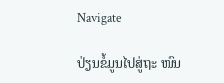Navigate

ປ່ຽນຂໍ້ມູນໄປສູ່ຖະ ໜົນ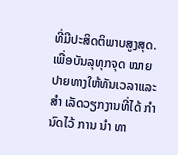ທີ່ມີປະສິດຕິພາບສູງສຸດ. ເພື່ອບັນລຸທຸກຈຸດ ໝາຍ ປາຍທາງໃຫ້ທັນເວລາແລະ ສຳ ເລັດວຽກງານທີ່ໄດ້ ກຳ ນົດໄວ້ ການ ນຳ ທາ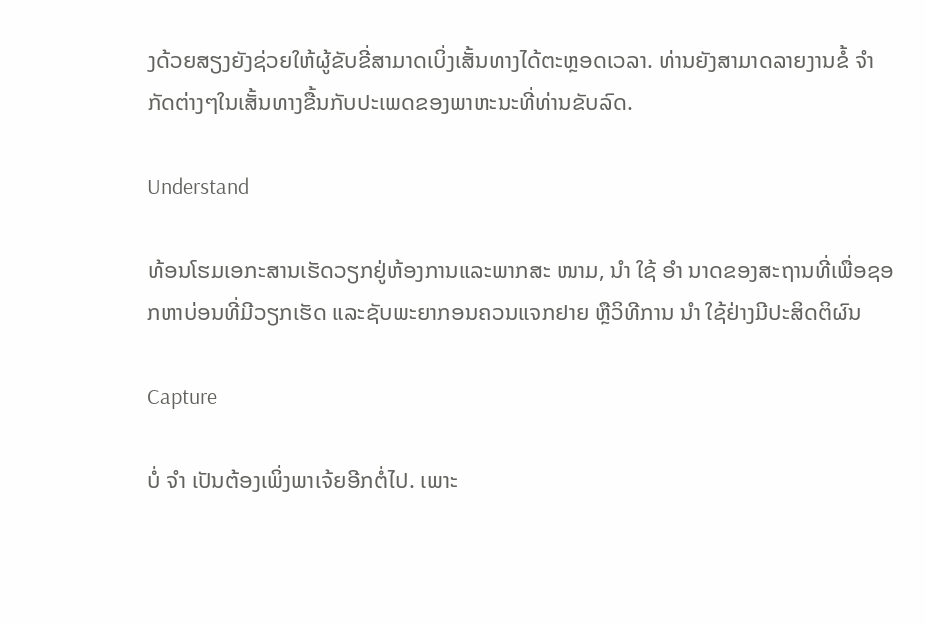ງດ້ວຍສຽງຍັງຊ່ວຍໃຫ້ຜູ້ຂັບຂີ່ສາມາດເບິ່ງເສັ້ນທາງໄດ້ຕະຫຼອດເວລາ. ທ່ານຍັງສາມາດລາຍງານຂໍ້ ຈຳ ກັດຕ່າງໆໃນເສັ້ນທາງຂື້ນກັບປະເພດຂອງພາຫະນະທີ່ທ່ານຂັບລົດ.

Understand

ທ້ອນໂຮມເອກະສານເຮັດວຽກຢູ່ຫ້ອງການແລະພາກສະ ໜາມ, ນຳ ໃຊ້ ອຳ ນາດຂອງສະຖານທີ່ເພື່ອຊອກຫາບ່ອນທີ່ມີວຽກເຮັດ ແລະຊັບພະຍາກອນຄວນແຈກຢາຍ ຫຼືວິທີການ ນຳ ໃຊ້ຢ່າງມີປະສິດຕິຜົນ

Capture

ບໍ່ ຈຳ ເປັນຕ້ອງເພິ່ງພາເຈ້ຍອີກຕໍ່ໄປ. ເພາະ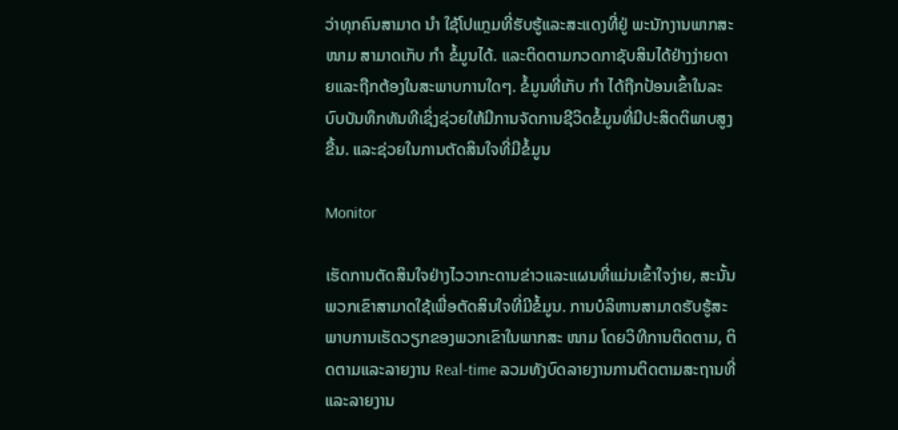ວ່າທຸກຄົນສາມາດ ນຳ ໃຊ້ໂປແກຼມທີ່ຮັບຮູ້ແລະສະແດງທີ່ຢູ່ ພະນັກງານພາກສະ ໜາມ ສາມາດເກັບ ກຳ ຂໍ້ມູນໄດ້. ແລະຕິດຕາມກວດກາຊັບສິນໄດ້ຢ່າງງ່າຍດາຍແລະຖືກຕ້ອງໃນສະພາບການໃດໆ. ຂໍ້ມູນທີ່ເກັບ ກຳ ໄດ້ຖືກປ້ອນເຂົ້າໃນລະບົບບັນທຶກທັນທີເຊິ່ງຊ່ວຍໃຫ້ມີການຈັດການຊີວິດຂໍ້ມູນທີ່ມີປະສິດຕິພາບສູງຂື້ນ. ແລະຊ່ວຍໃນການຕັດສິນໃຈທີ່ມີຂໍ້ມູນ

Monitor

ເຮັດການຕັດສິນໃຈຢ່າງໄວວາກະດານຂ່າວແລະແຜນທີ່ແມ່ນເຂົ້າໃຈງ່າຍ, ສະນັ້ນພວກເຂົາສາມາດໃຊ້ເພື່ອຕັດສິນໃຈທີ່ມີຂໍ້ມູນ. ການບໍລິຫານສາມາດຮັບຮູ້ສະພາບການເຮັດວຽກຂອງພວກເຂົາໃນພາກສະ ໜາມ ໂດຍວິທີການຕິດຕາມ, ຕິດຕາມແລະລາຍງານ Real-time ລວມທັງບົດລາຍງານການຕິດຕາມສະຖານທີ່ ແລະລາຍງານ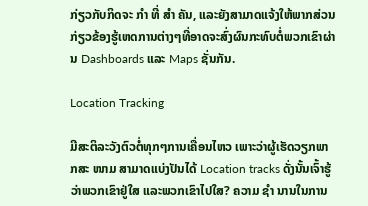ກ່ຽວກັບກິດຈະ ກຳ ທີ່ ສຳ ຄັນ, ແລະຍັງສາມາດແຈ້ງໃຫ້ພາກສ່ວນກ່ຽວຂ້ອງຮູ້ເຫດການຕ່າງໆທີ່ອາດຈະສົ່ງຜົນກະທົບຕໍ່ພວກເຂົາຜ່ານ Dashboards ແລະ Maps ຊັ່ນກັນ.

Location Tracking

ມີສະຕິລະວັງຕົວຕໍ່ທຸກໆການເຄື່ອນໄຫວ ເພາະວ່າຜູ້ເຮັດວຽກພາກສະ ໜາມ ສາມາດແບ່ງປັນໄດ້ Location tracks ດັ່ງນັ້ນເຈົ້າຮູ້ວ່າພວກເຂົາຢູ່ໃສ ແລະພວກເຂົາໄປໃສ? ຄວາມ ຊຳ ນານໃນການ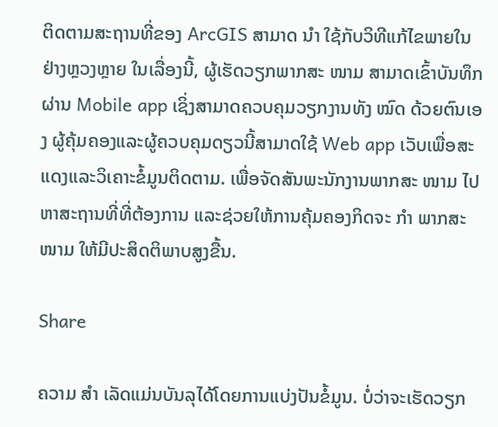ຕິດຕາມສະຖານທີ່ຂອງ ArcGIS ສາມາດ ນຳ ໃຊ້ກັບວິທີແກ້ໄຂພາຍໃນຢ່າງຫຼວງຫຼາຍ ໃນເລື່ອງນີ້, ຜູ້ເຮັດວຽກພາກສະ ໜາມ ສາມາດເຂົ້າບັນທຶກຜ່ານ Mobile app ເຊິ່ງສາມາດຄວບຄຸມວຽກງານທັງ ໝົດ ດ້ວຍຕົນເອງ ຜູ້ຄຸ້ມຄອງແລະຜູ້ຄວບຄຸມດຽວນີ້ສາມາດໃຊ້ Web app ເວັບເພື່ອສະແດງແລະວິເຄາະຂໍ້ມູນຕິດຕາມ. ເພື່ອຈັດສັນພະນັກງານພາກສະ ໜາມ ໄປຫາສະຖານທີ່ທີ່ຕ້ອງການ ແລະຊ່ວຍໃຫ້ການຄຸ້ມຄອງກິດຈະ ກຳ ພາກສະ ໜາມ ໃຫ້ມີປະສິດຕິພາບສູງຂື້ນ.

Share

ຄວາມ ສຳ ເລັດແມ່ນບັນລຸໄດ້ໂດຍການແບ່ງປັນຂໍ້ມູນ. ບໍ່ວ່າຈະເຮັດວຽກ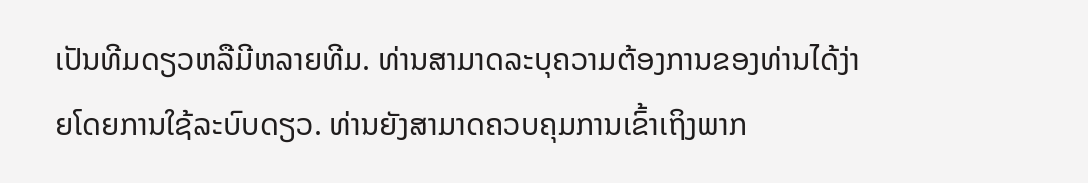ເປັນທີມດຽວຫລືມີຫລາຍທີມ. ທ່ານສາມາດລະບຸຄວາມຕ້ອງການຂອງທ່ານໄດ້ງ່າຍໂດຍການໃຊ້ລະບົບດຽວ. ທ່ານຍັງສາມາດຄວບຄຸມການເຂົ້າເຖິງພາກ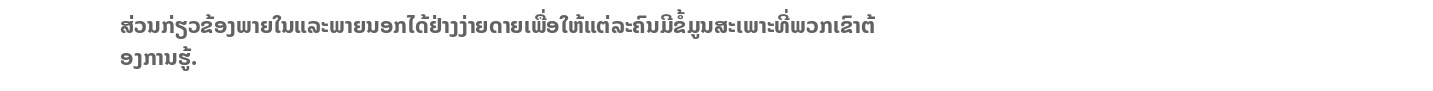ສ່ວນກ່ຽວຂ້ອງພາຍໃນແລະພາຍນອກໄດ້ຢ່າງງ່າຍດາຍເພື່ອໃຫ້ແຕ່ລະຄົນມີຂໍ້ມູນສະເພາະທີ່ພວກເຂົາຕ້ອງການຮູ້.